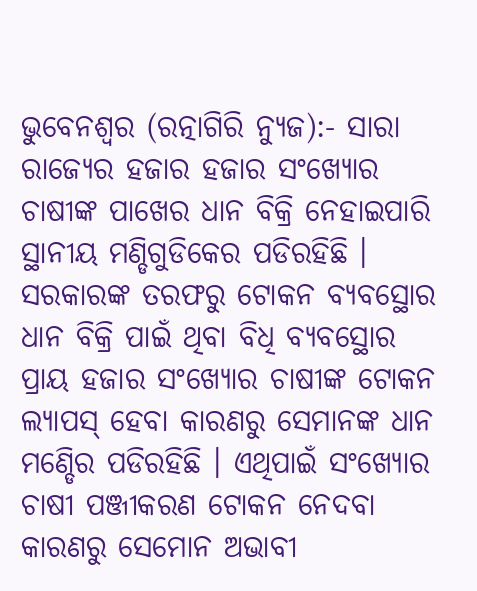ଭୁବେନଶ୍ୱର (ରତ୍ନାଗିରି ନ୍ୟୁଜ):- ସାରା ରାଜ୍ୟେର ହଜାର ହଜାର ସଂଖ୍ୟୋର ଚାଷୀଙ୍କ ପାଖେର ଧାନ ବିକ୍ରି ନେହାଇପାରି ସ୍ଥାନୀୟ ମଣ୍ଡିଗୁଡିକେର ପଡିରହିଛି । ସରକାରଙ୍କ ତରଫରୁ ଟୋକନ ବ୍ୟବସ୍ଥୋର ଧାନ ବିକ୍ରି ପାଇଁ ଥିବା ବିଧି ବ୍ୟବସ୍ଥୋର ପ୍ରାୟ ହଜାର ସଂଖ୍ୟୋର ଚାଷୀଙ୍କ ଟୋକନ ଲ୍ୟାପସ୍ ହେବା କାରଣରୁ ସେମାନଙ୍କ ଧାନ ମଣ୍ଡେିର ପଡିରହିଛି । ଏଥିପାଇଁ ସଂଖ୍ୟୋର ଚାଷୀ ପଞ୍ଜୀକରଣ ଟୋକନ ନେଦବା କାରଣରୁ ସେମୋନ ଅଭାବୀ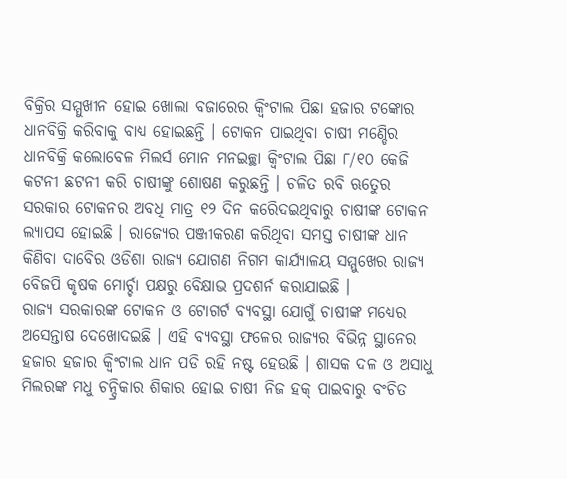ବିକ୍ରିର ସମ୍ମୁଖୀନ ହୋଇ ଖୋଲା ବଜାରେର କ୍ୱିଂଟାଲ ପିଛା ହଜାର ଟଙ୍କୋର ଧାନବିକ୍ରି କରିବାକୁ ବାଧ୍ୟ ହୋଇଛନ୍ତି । ଟୋକନ ପାଇଥିବା ଚାଷୀ ମଣ୍ଡେିର ଧାନବିକ୍ରି କଲୋବେଳ ମିଲର୍ସ ମୋନ ମନଇଚ୍ଛା କ୍ୱିଂଟାଲ ପିଛା ୮/୧୦ କେଜି କଟନୀ ଛଟନୀ କରି ଚାଷୀଙ୍କୁ ଶୋଷଣ କରୁଛନ୍ତି । ଚଳିତ ରବି ଋତେୁର ସରକାର ଟୋକନର ଅବଧି ମାତ୍ର ୧୨ ଦିନ କରେିଦଇଥିବାରୁ ଚାଷୀଙ୍କ ଟୋକନ ଲ୍ୟାପସ ହୋଇଛି । ରାଜ୍ୟେର ପଞ୍ଜୀକରଣ କରିଥିବା ସମସ୍ତ ଚାଷୀଙ୍କ ଧାନ କିଣିବା ଦାବେିର ଓଡିଶା ରାଜ୍ୟ ଯୋଗଣ ନିଗମ କାର୍ଯ୍ୟାଳୟ ସମ୍ମୁଖେର ରାଜ୍ୟ ବେିଜପି କୃଷକ ମୋର୍ଚ୍ଚା ପକ୍ଷରୁ ବେିକ୍ଷାଭ ପ୍ରଦଶର୍ନ କରାଯାଇଛି ।
ରାଜ୍ୟ ସରକାରଙ୍କ ଟୋକନ ଓ ଟୋଗର୍ଟ ବ୍ୟବସ୍ଥା ଯୋଗୁଁ ଚାଷୀଙ୍କ ମଧ୍ୟେର ଅସେନ୍ତାଷ ଦେଖୋଦଇଛି । ଏହି ବ୍ୟବସ୍ଥା ଫଳେର ରାଜ୍ୟର ବିଭିନ୍ନ ସ୍ଥାନେର ହଜାର ହଜାର କ୍ୱିଂଟାଲ ଧାନ ପଡି ରହି ନଷ୍ଟ ହେଉଛି । ଶାସକ ଦଳ ଓ ଅସାଧୁ ମିଲରଙ୍କ ମଧୁ ଚନ୍ଦ୍ରିକାର ଶିକାର ହୋଇ ଚାଷୀ ନିଜ ହକ୍ ପାଇବାରୁ ବଂଚିତ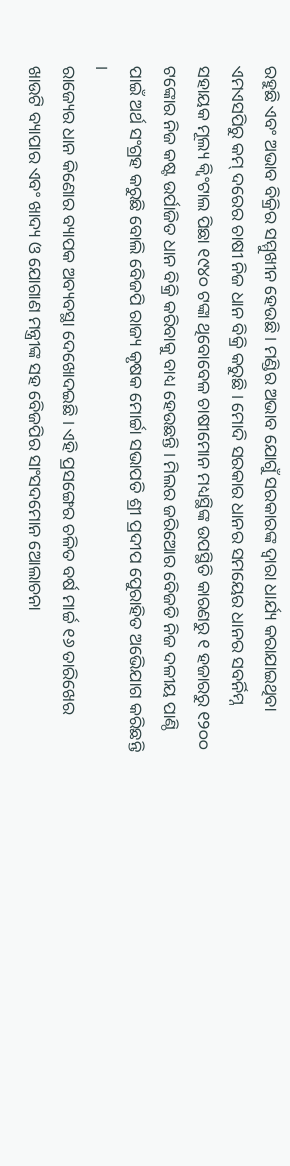ରହୁଛି ଏବଂ ଅଭାବ ବିକ୍ରିର ସମ୍ମୁଖୀନ ହେଉଛି । ମଣ୍ଡିର ଅଭାବ ଯୋଗୁଁ ସରକାରଙ୍କ ଦ୍ୱାରା ଧାର୍ଯ୍ୟ କରାଯାଇଥିବା ଏମଏସପିରୁ କମ୍ ଦରେର ଚାଷୀ ନିଜ ଧାନ ବିକ୍ରି କରୁଛି । ମୋଦି ସରକାର ଧାନର ସମୟେର ଧାନର ସବର୍ନିମ୍ନ ସହାୟକ ମୂଲ୍ୟ କ୍ୱିଂଟାଲ ପିଛା ୧୯୪୦ ଟଙ୍କା ଥିବୋବେଳ ଚାଷୀମୋନ ମଧ୍ୟସ୍ଥିଙ୍କ ଉପସ୍ଥିତି କାରଣରୁ ୧ ହଜାରରୁ ୧୨୦୦ ଟଙ୍କୋର ନିଜ କଷ୍ଟ ଉର୍ପାଜିତ ଧାନ ବିକ୍ରି କରିବାକୁ ବାଧ୍ୟ ହେଉଛନ୍ତି । ମିଲର ଜରିଅୋର ବେିଜଡି ନିଜ ଦଳୀୟ ପାଣ୍ଠି ପାଇଁ ଅର୍ଥ ସଂଗ୍ରହ କରୁଛି ବୋଲି ବେିଜପି ରାଜ୍ୟ କୃଷକ ମୋର୍ଚ୍ଚା ସଭାପତି ଶ୍ରୀ ପ୍ରଦୀପ ପେୁରାହିତ ଅଭେିଯାଗ କରିଛନ୍ତି ।
ରାଜ୍ୟେର ଧାନ କିଣୋର ବ୍ୟାପକ ଅବ୍ୟବସ୍ଥା ଦେଖୋଦଇଛି । ଏହି ପ୍ରସଙ୍ଗେର ଚଳିତ ବର୍ଷ ମାର୍ଚ୍ଚ ୧୬ ତାରିଖେର ଖାଉଟି ବ୍ୟାପାର ଏବଂ ଖାଦ୍ୟ ଓ ଯୋଗାଣ ମନ୍ତ୍ରୀଙ୍କ ସହ ବେିଜପିର ସାଂସଦମୋନ ଅୋଲାଚନା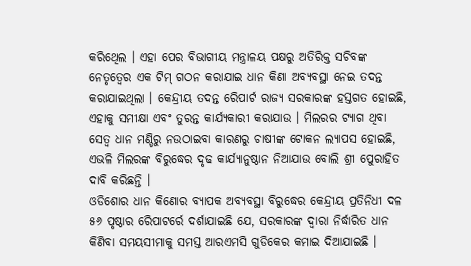କରିଥେିଲ । ଏହା ପେର ବିଭାଗୀୟ ମନ୍ତ୍ରାଳୟ ପକ୍ଷରୁ ଅତିରିକ୍ତ ସଚିବଙ୍କ ନେତୃତ୍ୱେର ଏକ ଟିମ୍ ଗଠନ କରାଯାଇ ଧାନ କିଣା ଅବ୍ୟବସ୍ଥା ନେଇ ତଦନ୍ତ କରାଯାଇଥିଲା । କେନ୍ଦ୍ରୀୟ ତଦନ୍ତ ରେିପାର୍ଟ ରାଜ୍ୟ ସରକାରଙ୍କ ହସ୍ତଗତ ହୋଇଛି, ଏହାକୁ ସମୀକ୍ଷା ଏବଂ ତୁରନ୍ତ କାର୍ଯ୍ୟକାରୀ କରାଯାଉ । ମିଲରର ଟ୍ୟାଗ ଥିବା ସେତ୍ୱ ଧାନ ମଣ୍ଡିରୁ ନଉଠାଇବା କାରଣରୁ ଚାଷୀଙ୍କ ଟୋକନ ଲ୍ୟାପସ ହୋଇଛି, ଏଭଳି ମିଲରଙ୍କ ବିରୁଦ୍ଧେର ଦୃଢ କାର୍ଯ୍ୟାନୁଷ୍ଠାନ ନିଆଯାଉ ବୋଲି ଶ୍ରୀ ପେୁରାହିତ ଦାବି କରିଛନ୍ତି ।
ଓଡିଶୋର ଧାନ କିଣୋର ବ୍ୟାପକ ଅବ୍ୟବସ୍ଥା ବିରୁଦ୍ଧେର କେନ୍ଦ୍ରୀୟ ପ୍ରତିନିଧୀ ଦଳ ୫୬ ପୃଷ୍ଠାର ରେିପାଟର୍ରେ ଦର୍ଶାଯାଇଛି ଯେ, ସରକାରଙ୍କ ଦ୍ୱାରା ନିର୍ଦ୍ଧାରିତ ଧାନ କିଣିବା ସମୟସୀମାକୁ ସମସ୍ତ ଆରଏମସି ଗୁଡିକେର କମାଇ ଦିଆଯାଇଛି ।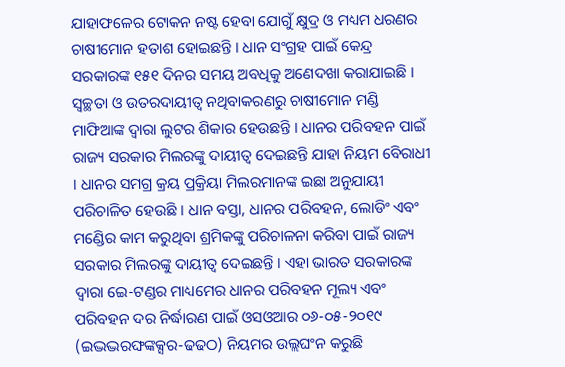ଯାହାଫଳେର ଟୋକନ ନଷ୍ଟ ହେବା ଯୋଗୁଁ କ୍ଷୁଦ୍ର ଓ ମଧ୍ୟମ ଧରଣର ଚାଷୀମୋନ ହତାଶ ହୋଇଛନ୍ତି । ଧାନ ସଂଗ୍ରହ ପାଇଁ କେନ୍ଦ୍ର ସରକାରଙ୍କ ୧୫୧ ଦିନର ସମୟ ଅବଧିକୁ ଅଣେଦଖା କରାଯାଇଛି । ସ୍ୱଚ୍ଛତା ଓ ଉତରଦାୟୀତ୍ୱ ନଥିବାକରଣରୁ ଚାଷୀମୋନ ମଣ୍ଡି ମାଫିଆଙ୍କ ଦ୍ୱାରା ଲୁଟର ଶିକାର ହେଉଛନ୍ତି । ଧାନର ପରିବହନ ପାଇଁ ରାଜ୍ୟ ସରକାର ମିଲରଙ୍କୁ ଦାୟୀତ୍ୱ ଦେଇଛନ୍ତି ଯାହା ନିୟମ ବେିରାଧୀ । ଧାନର ସମଗ୍ର କ୍ରୟ ପ୍ରକ୍ରିୟା ମିଲରମାନଙ୍କ ଇଛା ଅନୁଯାୟୀ ପରିଚାଳିତ ହେଉଛି । ଧାନ ବସ୍ତା, ଧାନର ପରିବହନ, ଲୋଡିଂ ଏବଂ ମଣ୍ଡେିର କାମ କରୁଥିବା ଶ୍ରମିକଙ୍କୁ ପରିଚାଳନା କରିବା ପାଇଁ ରାଜ୍ୟ ସରକାର ମିଲରଙ୍କୁ ଦାୟୀତ୍ୱ ଦେଇଛନ୍ତି । ଏହା ଭାରତ ସରକାରଙ୍କ ଦ୍ୱାରା ଇେ-ଟଣ୍ଡର ମାଧ୍ୟମେର ଧାନର ପରିବହନ ମୂଲ୍ୟ ଏବଂ ପରିବହନ ଦର ନିର୍ଦ୍ଧାରଣ ପାଇଁ ଓସଓଆର ୦୬-୦୫-୨୦୧୯ (ଇଦ୍ଭଦ୍ଭରଙ୍ଘଙ୍କକ୍ସର-ଢଢଠ) ନିୟମର ଉଲ୍ଲଘଂନ କରୁଛି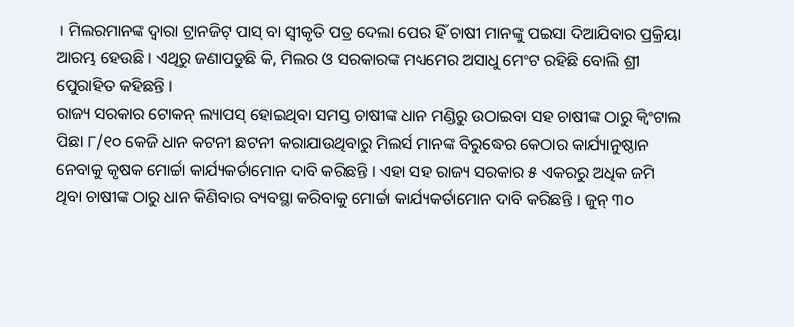। ମିଲରମାନଙ୍କ ଦ୍ୱାରା ଟ୍ରାନଜିଟ୍ ପାସ୍ ବା ସ୍ୱୀକୃତି ପତ୍ର ଦେଲା ପେର ହିଁ ଚାଷୀ ମାନଙ୍କୁ ପଇସା ଦିଆଯିବାର ପ୍ରକ୍ରିୟା ଆରମ୍ଭ ହେଉଛି । ଏଥିରୁ ଜଣାପଡୁଛି କି, ମିଲର ଓ ସରକାରଙ୍କ ମଧ୍ୟମେର ଅସାଧୁ ମେଂଟ ରହିଛି ବୋଲି ଶ୍ରୀ ପେୁରାହିତ କହିଛନ୍ତି ।
ରାଜ୍ୟ ସରକାର ଟୋକନ୍ ଲ୍ୟାପସ୍ ହୋଇଥିବା ସମସ୍ତ ଚାଷୀଙ୍କ ଧାନ ମଣ୍ଡିରୁ ଉଠାଇବା ସହ ଚାଷୀଙ୍କ ଠାରୁ କ୍ୱିଂଟାଲ ପିଛା ୮/୧୦ କେଜି ଧାନ କଟନୀ ଛଟନୀ କରାଯାଉଥିବାରୁ ମିଲର୍ସ ମାନଙ୍କ ବିରୁଦ୍ଧେର କେଠାର କାର୍ଯ୍ୟାନୁଷ୍ଠାନ ନେବାକୁ କୃଷକ ମୋର୍ଚ୍ଚା କାର୍ଯ୍ୟକର୍ତାମୋନ ଦାବି କରିଛନ୍ତି । ଏହା ସହ ରାଜ୍ୟ ସରକାର ୫ ଏକରରୁ ଅଧିକ ଜମି ଥିବା ଚାଷୀଙ୍କ ଠାରୁ ଧାନ କିଣିବାର ବ୍ୟବସ୍ଥା କରିବାକୁ ମୋର୍ଚ୍ଚା କାର୍ଯ୍ୟକର୍ତାମୋନ ଦାବି କରିଛନ୍ତି । ଜୁନ୍ ୩୦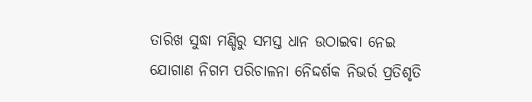ତାରିଖ ସୁଦ୍ଧା ମଣ୍ଡିରୁ ସମସ୍ତ ଧାନ ଉଠାଇବା ନେଇ ଯୋଗାଣ ନିଗମ ପରିଚାଳନା ନେିଦ୍ଦର୍ଶକ ନିଭର୍ର ପ୍ରତିଶୃତି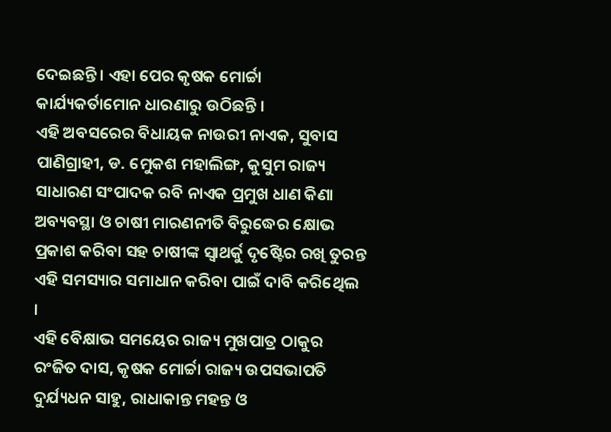ଦେଇଛନ୍ତି । ଏହା ପେର କୃଷକ ମୋର୍ଚ୍ଚା କାର୍ଯ୍ୟକର୍ତାମୋନ ଧାରଣାରୁ ଉଠିଛନ୍ତି ।
ଏହି ଅବସରେର ବିଧାୟକ ନାଉରୀ ନାଏକ, ସୁବାସ ପାଣିଗ୍ରାହୀ, ଡ. ମେୁକଶ ମହାଲିଙ୍ଗ, କୁସୁମ ରାଜ୍ୟ ସାଧାରଣ ସଂପାଦକ ରବି ନାଏକ ପ୍ରମୁଖ ଧାଣ କିଣା ଅବ୍ୟବସ୍ଥା ଓ ଚାଷୀ ମାରଣନୀତି ବିରୁଦ୍ଧେର କ୍ଷୋଭ ପ୍ରକାଶ କରିବା ସହ ଚାଷୀଙ୍କ ସ୍ୱାଥର୍କୁ ଦୃଷ୍ଟେିର ରଖି ତୁରନ୍ତ ଏହି ସମସ୍ୟାର ସମାଧାନ କରିବା ପାଇଁ ଦାବି କରିଥେିଲ ।
ଏହି ବେିକ୍ଷାଭ ସମୟେର ରାଜ୍ୟ ମୁଖପାତ୍ର ଠାକୁର ରଂଜିତ ଦାସ, କୃଷକ ମୋର୍ଚ୍ଚା ରାଜ୍ୟ ଉପସଭାପତି ଦୁର୍ଯ୍ୟଧନ ସାହୁ, ରାଧାକାନ୍ତ ମହନ୍ତ ଓ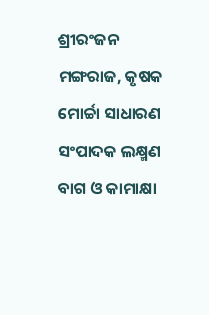ଶ୍ରୀରଂଜନ ମଙ୍ଗରାଜ, କୃଷକ ମୋର୍ଚ୍ଚା ସାଧାରଣ ସଂପାଦକ ଲକ୍ଷ୍ମଣ ବାଗ ଓ କାମାକ୍ଷା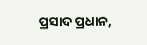ପ୍ରସାଦ ପ୍ରଧାନ,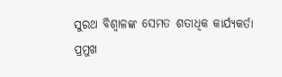ସୁରଥ ବିଶ୍ୱାଳଙ୍କ ସେମତ ଶତାଧିକ କାର୍ଯ୍ୟକର୍ତା ପ୍ରମୁଖ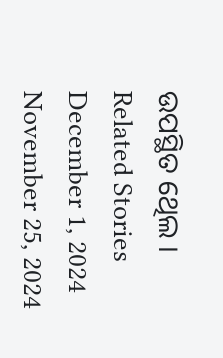ଉପସ୍ଥିତ ଥେିଲ ।
Related Stories
December 1, 2024
November 25, 2024